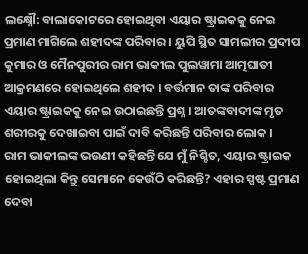ଲକ୍ଷ୍ନୌ: ବାଲାକୋଟରେ ହୋଇଥିବା ଏୟାର ଷ୍ଟ୍ରାଇକକୁ ନେଇ ପ୍ରମାଣ ମାଗିଲେ ଶହୀଦଙ୍କ ପରିବାର । ୟୁପି ସ୍ଥିତ ସାମଲୀର ପ୍ରଦୀପ କୁମାର ଓ ମୈନପୁରୀର ରାମ ଭାକୀଲ ପୁଲୱାମା ଆତ୍ମଘାତୀ ଆକ୍ରମଣରେ ହୋଇଥିଲେ ଶହୀଦ । ବର୍ତ୍ତମାନ ତାଙ୍କ ପରିବାର ଏୟାର ଷ୍ଟ୍ରାଇକକୁ ନେଇ ଉଠାଇଛନ୍ତି ପ୍ରଶ୍ନ । ଆତଙ୍କବାଦୀଙ୍କ ମୃତ ଶରୀରକୁ ଦେଖାଇବା ପାଇଁ ଦାବି କରିଛନ୍ତି ପରିବାର ଲୋକ ।
ରାମ ଭାକୀଲଙ୍କ ଭଉଣୀ କହିଛନ୍ତି ଯେ ମୁଁ ନିଶ୍ଚିତ, ଏୟାର ଷ୍ଟ୍ରାଇକ ହୋଇଥିଲା କିନ୍ତୁ ସେମାନେ କେଉଁଠି କରିଛନ୍ତି? ଏହାର ସ୍ପଷ୍ଟ ପ୍ରମାଣ ଦେବା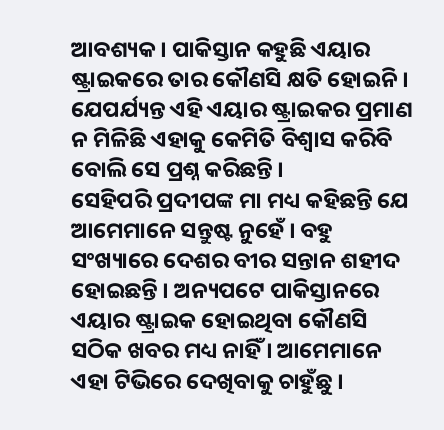ଆବଶ୍ୟକ । ପାକିସ୍ତାନ କହୁଛି ଏୟାର ଷ୍ଟ୍ରାଇକରେ ତାର କୌଣସି କ୍ଷତି ହୋଇନି । ଯେପର୍ଯ୍ୟନ୍ତ ଏହି ଏୟାର ଷ୍ଟ୍ରାଇକର ପ୍ରମାଣ ନ ମିଳିଛି ଏହାକୁ କେମିତି ବିଶ୍ବାସ କରିବି ବୋଲି ସେ ପ୍ରଶ୍ନ କରିଛନ୍ତି ।
ସେହିପରି ପ୍ରଦୀପଙ୍କ ମା ମଧ୍ୟ କହିଛନ୍ତି ଯେ ଆମେମାନେ ସନ୍ତୁଷ୍ଟ ନୁହେଁ । ବହୁ ସଂଖ୍ୟାରେ ଦେଶର ବୀର ସନ୍ତାନ ଶହୀଦ ହୋଇଛନ୍ତି । ଅନ୍ୟପଟେ ପାକିସ୍ତାନରେ ଏୟାର ଷ୍ଟ୍ରାଇକ ହୋଇଥିବା କୌଣସି ସଠିକ ଖବର ମଧ୍ୟ ନାହିଁ । ଆମେମାନେ ଏହା ଟିଭିରେ ଦେଖିବାକୁ ଚାହୁଁଛୁ ।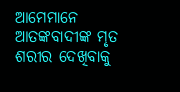ଆମେମାନେ ଆତଙ୍କବାଦୀଙ୍କ ମୃତ ଶରୀର ଦେଖିବାକୁ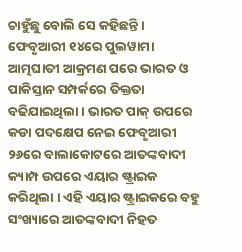ଚାହୁଁଛୁ ବୋଲି ସେ କହିଛନ୍ତି ।
ଫେବୃଆରୀ ୧୪ରେ ପୁଲୱାମା ଆତ୍ମଘାତୀ ଆକ୍ରମଣ ପରେ ଭାରତ ଓ ପାକିସ୍ତାନ ସମ୍ପର୍କରେ ତିକ୍ତତା ବଢିଯାଇଥିଲା । ଭାରତ ପାକ୍ ଉପରେ କଡା ପଦକ୍ଷେପ ନେଇ ଫେବୃଆରୀ ୨୬ରେ ବାଲାକୋଟରେ ଆତଙ୍କବାଦୀ କ୍ୟାମ୍ପ ଉପରେ ଏୟାର ଷ୍ଟ୍ରାଇକ କରିଥିଲା । ଏହି ଏୟାର ଷ୍ଟ୍ରାଇକରେ ବହୁ ସଂଖ୍ୟାରେ ଆତଙ୍କବାଦୀ ନିହତ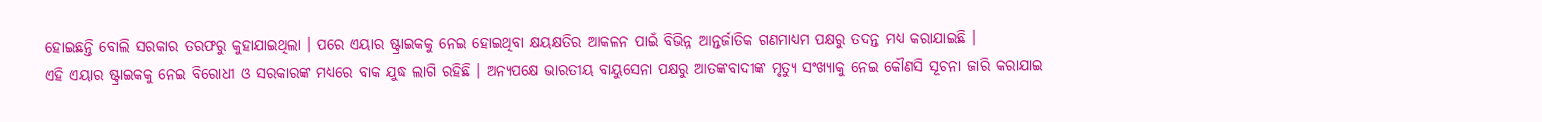ହୋଇଛନ୍ତି ବୋଲି ସରକାର ତରଫରୁ କୁହାଯାଇଥିଲା । ପରେ ଏୟାର ଷ୍ଟ୍ରାଇକକୁ ନେଇ ହୋଇଥିବା କ୍ଷୟକ୍ଷତିର ଆକଳନ ପାଇଁ ବିଭିନ୍ନ ଆନ୍ତର୍ଜାତିକ ଗଣମାଧ୍ୟମ ପକ୍ଷରୁ ତଦନ୍ତ ମଧ୍ୟ କରାଯାଇଛି ।
ଏହି ଏୟାର ଷ୍ଟ୍ରାଇକକୁ ନେଇ ବିରୋଧୀ ଓ ସରକାରଙ୍କ ମଧ୍ୟରେ ବାକ ଯୁଦ୍ଧ ଲାଗି ରହିଛି । ଅନ୍ୟପକ୍ଷେ ଭାରତୀୟ ବାୟୁସେନା ପକ୍ଷରୁ ଆତଙ୍କବାଦୀଙ୍କ ମୃତ୍ୟୁ ସଂଖ୍ୟାକୁ ନେଇ କୌଣସି ସୂଚନା ଜାରି କରାଯାଇ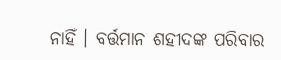ନାହିଁ । ବର୍ତ୍ତମାନ ଶହୀଦଙ୍କ ପରିବାର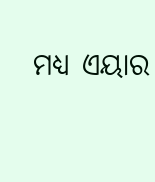ମଧ୍ୟ ଏୟାର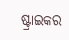ଷ୍ଟ୍ରାଇକର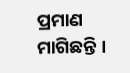ପ୍ରମାଣ ମାଗିଛନ୍ତି ।